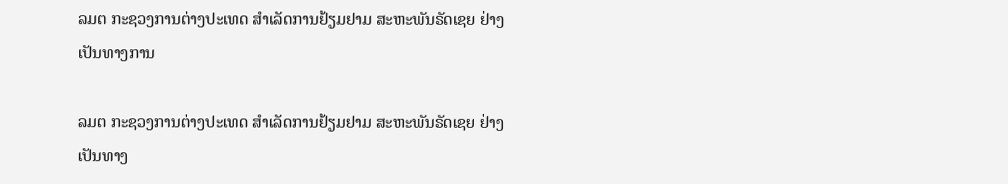ລມຕ ກະຊວງການຕ່າງປະເທດ ສຳເລັດການຢ້ຽມຢາມ ສະຫະພັນຣັດເຊຍ ຢ່າງເປັນທາງການ

ລມຕ ກະຊວງການຕ່າງປະເທດ ສຳເລັດການຢ້ຽມຢາມ ສະຫະພັນຣັດເຊຍ ຢ່າງເປັນທາງ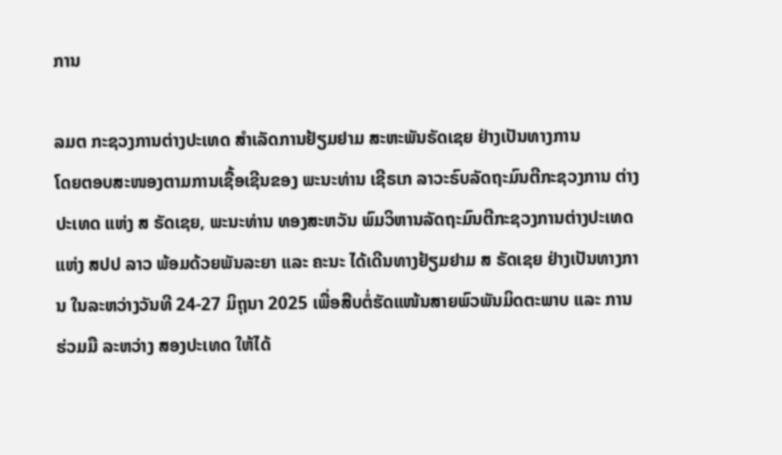ການ

ລມຕ ກະຊວງການຕ່າງປະເທດ ສຳເລັດການຢ້ຽມຢາມ ສະຫະພັນຣັດເຊຍ ຢ່າງເປັນທາງການ
ໂດຍຕອບສະໜອງຕາມການເຊື້ອເຊີນຂອງ ພະນະທ່ານ ເຊີຣເກ ລາວະຣົບລັດຖະມົນຕີກະຊວງການ ຕ່າງປະເທດ ແຫ່ງ ສ ຣັດເຊຍ, ພະນະທ່ານ ທອງສະຫວັນ ພົມວິຫານລັດຖະມົນຕີກະຊວງການຕ່າງປະເທດ ແຫ່ງ ສປປ ລາວ ພ້ອມດ້ວຍພັນລະຍາ ແລະ ຄະນະ ໄດ້ເດີນທາງຢ້ຽມຢາມ ສ ຣັດເຊຍ ຢ່າງເປັນທາງການ ໃນລະຫວ່າງວັນທີ 24-27 ມິຖຸນາ 2025 ເພື່ອສືບຕໍ່ຮັດແໜ້ນສາຍພົວພັນມິດຕະພາບ ແລະ ການຮ່ວມມື ລະຫວ່າງ ສອງປະເທດ ໃຫ້ໄດ້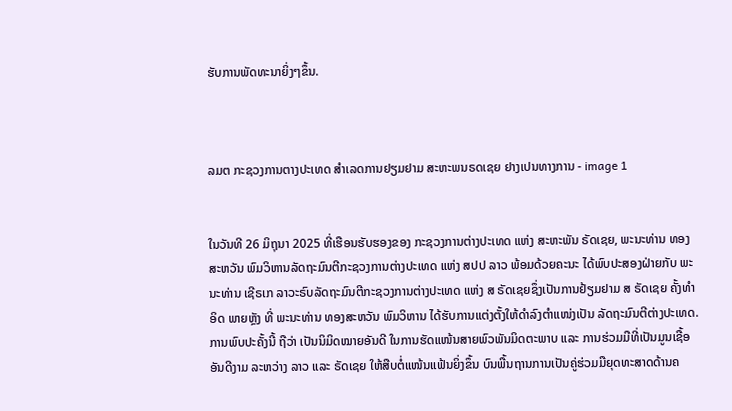ຮັບການພັດທະນາຍິ່ງໆຂຶ້ນ.



ລມຕ ກະຊວງການຕາງປະເທດ ສຳເລດການຢຽມຢາມ ສະຫະພນຣດເຊຍ ຢາງເປນທາງການ - image 1


ໃນວັນທີ 26 ມິຖຸນາ 2025 ທີ່ເຮືອນຮັບຮອງຂອງ ກະຊວງການຕ່າງປະເທດ ແຫ່ງ ສະຫະພັນ ຣັດເຊຍ, ພະນະທ່ານ ທອງສະຫວັນ ພົມວິຫານລັດຖະມົນຕີກະຊວງການຕ່າງປະເທດ ແຫ່ງ ສປປ ລາວ ພ້ອມດ້ວຍຄະນະ ໄດ້ພົບປະສອງຝ່າຍກັບ ພະນະທ່ານ ເຊີຣເກ ລາວະຣົບລັດຖະມົນຕີກະຊວງການຕ່າງປະເທດ ແຫ່ງ ສ ຣັດເຊຍຊຶ່ງເປັນການຢ້ຽມຢາມ ສ ຣັດເຊຍ ຄັ້ງທໍາອິດ ພາຍຫຼັງ ທີ່ ພະນະທ່ານ ທອງສະຫວັນ ພົມວິຫານ ໄດ້ຮັບການແຕ່ງຕັ້ງໃຫ້ດຳລົງຕຳແໜ່ງເປັນ ລັດຖະມົນຕີຕ່າງປະເທດ. ການພົບປະຄັ້ງນີ້ ຖືວ່າ ເປັນນິມິດໝາຍອັນດີ ໃນການຮັດແໜ້ນສາຍພົວພັນມິດຕະພາບ ແລະ ການຮ່ວມມືທີ່ເປັນມູນເຊື້ອອັນດີງາມ ລະຫວ່າງ ລາວ ແລະ ຣັດເຊຍ ໃຫ້ສືບຕໍ່ແໜ້ນແຟ້ນຍິ່ງຂຶ້ນ ບົນພື້ນຖານການເປັນຄູ່ຮ່ວມມືຍຸດທະສາດດ້ານຄ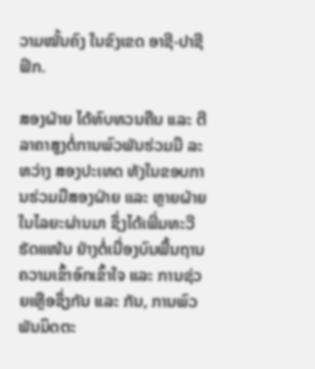ວາມໝັ້ນຄົງ ໃນຂົງເຂດ ອາຊີ-ປາຊີຟິກ.

ສອງຝ່າຍ ໄດ້ທົບທວນຄືນ ແລະ ຕີລາຄາສູງຕໍ່ການພົວພັນຮ່ວມມື ລະຫວ່າງ ສອງປະເທດ ທັງໃນຂອບການຮ່ວມມືສອງຝ່າຍ ແລະ ຫຼາຍຝ່າຍ ໃນໄລຍະຜ່ານມາ ຊຶ່ງໄດ້ເພີ່ມທະວີຮັດແໜ້ນ ຢ່າງຕໍ່ເນື່ອງບົນພື້ນຖານຄວາມເຂົ້າອົກເຂົ້າໃຈ ແລະ ການຊ່ວຍເຫຼືອຊຶ່ງກັນ ແລະ ກັນ, ການພົວພັນມິດຕະ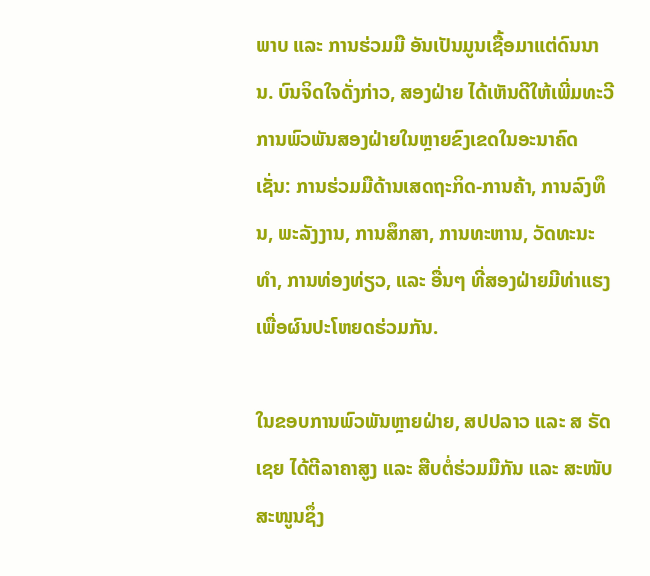ພາບ ແລະ ການຮ່ວມມື ອັນເປັນມູນເຊື້ອມາແຕ່ດົນນານ. ບົນຈິດໃຈດັ່ງກ່າວ, ສອງຝ່າຍ ໄດ້ເຫັນດີໃຫ້ເພີ່ມທະວີການພົວພັນສອງຝ່າຍໃນຫຼາຍຂົງເຂດໃນອະນາຄົດ ເຊັ່ນ: ການຮ່ວມມືດ້ານເສດຖະກິດ-ການຄ້າ, ການລົງທຶນ, ພະລັງງານ, ການສຶກສາ, ການທະຫານ, ວັດທະນະທຳ, ການທ່ອງທ່ຽວ, ແລະ ອື່ນໆ ທີ່ສອງຝ່າຍມີທ່າແຮງ ເພື່ອຜົນປະໂຫຍດຮ່ວມກັນ.

ໃນຂອບການພົວພັນຫຼາຍຝ່າຍ, ສປປລາວ ແລະ ສ ຣັດເຊຍ ໄດ້ຕີລາຄາສູງ ແລະ ສືບຕໍ່ຮ່ວມມືກັນ ແລະ ສະໜັບສະໜູນຊຶ່ງ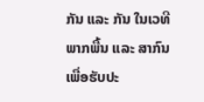ກັນ ແລະ ກັນ ໃນເວທີພາກພື້ນ ແລະ ສາກົນ ເພື່ອຮັບປະ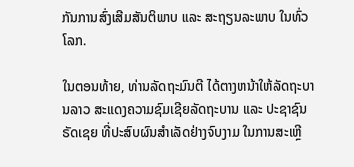ກັນການສົ່ງເສີມສັນຕິພາບ ແລະ ສະຖຽນລະພາບ ໃນທົ່ວໂລກ.

ໃນຕອນທ້າຍ, ທ່ານລັດຖະມົນຕີ ໄດ້ຕາງຫນ້າໃຫ້ລັດຖະບານລາວ ສະແດງຄວາມຊົມເຊີຍລັດຖະບານ ແລະ ປະຊາຊົນ ຣັດເຊຍ ທີ່ປະສົບຜົນສໍາເລັດຢ່າງຈົບງາມ ໃນການສະເຫຼີ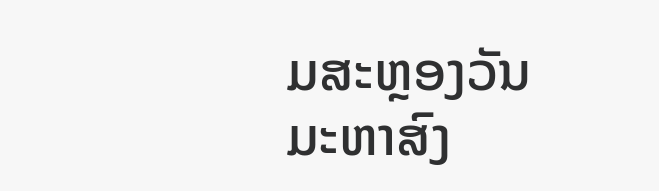ມສະຫຼອງວັນມະຫາສົງ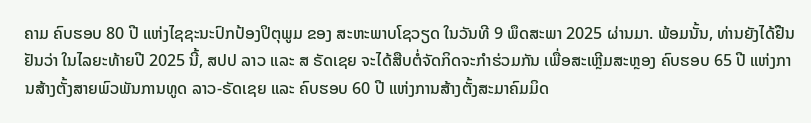ຄາມ ຄົບຮອບ 80 ປີ ແຫ່ງໄຊຊະນະປົກປ້ອງປິຕຸພູມ ຂອງ ສະຫະພາບໂຊວຽດ ໃນວັນທີ 9 ພຶດສະພາ 2025 ຜ່ານມາ. ພ້ອມນັ້ນ, ທ່ານຍັງໄດ້ຢືນຢັນວ່າ ໃນໄລຍະທ້າຍປີ 2025 ນີ້, ສປປ ລາວ ແລະ ສ ຣັດເຊຍ ຈະໄດ້ສືບຕໍ່ຈັດກິດຈະກຳຮ່ວມກັນ ເພື່ອສະເຫຼີມສະຫຼອງ ຄົບຮອບ 65 ປີ ແຫ່ງການສ້າງຕັ້ງສາຍພົວພັນການທູດ ລາວ-ຣັດເຊຍ ແລະ ຄົບຮອບ 60 ປີ ແຫ່ງການສ້າງຕັ້ງສະມາຄົມມິດ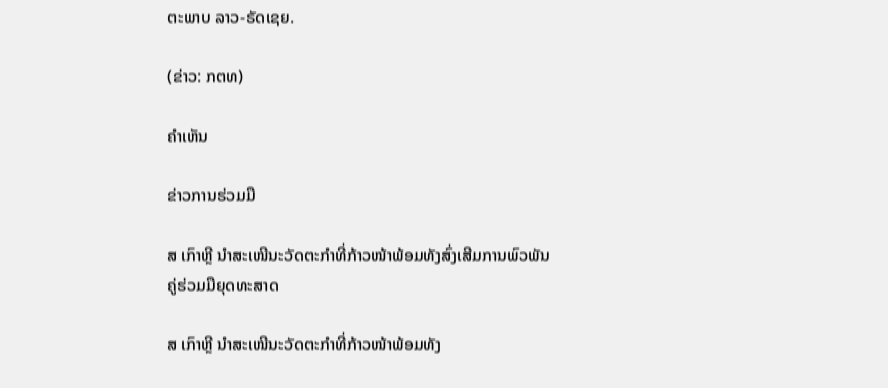ຕະພາບ ລາວ-ຣັດເຊຍ.

(ຂ່າວ: ກຕທ)

ຄໍາເຫັນ

ຂ່າວການຮ່ວມມື

ສ ເກົາຫຼີ ນຳສະເໜີນະວັດຕະກຳທີ່ກ້າວໜ້າພ້ອມທັງສົ່ງເສີມການພົວພັນຄູ່ຮ່ວມມືຍຸດທະສາດ

ສ ເກົາຫຼີ ນຳສະເໜີນະວັດຕະກຳທີ່ກ້າວໜ້າພ້ອມທັງ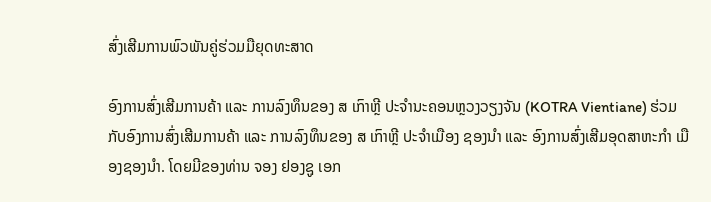ສົ່ງເສີມການພົວພັນຄູ່ຮ່ວມມືຍຸດທະສາດ

ອົງການສົ່ງເສີມການຄ້າ ແລະ ການລົງທຶນຂອງ ສ ເກົາຫຼີ ປະຈຳນະຄອນຫຼວງວຽງຈັນ (KOTRA Vientiane) ຮ່ວມກັບອົງການສົ່ງເສີມການຄ້າ ແລະ ການລົງທຶນຂອງ ສ ເກົາຫຼີ ປະຈຳເມືອງ ຊອງນຳ ແລະ ອົງການສົ່ງເສີມອຸດສາຫະກຳ ເມືອງຊອງນຳ. ໂດຍມີຂອງທ່ານ ຈອງ ຢອງຊູ ເອກ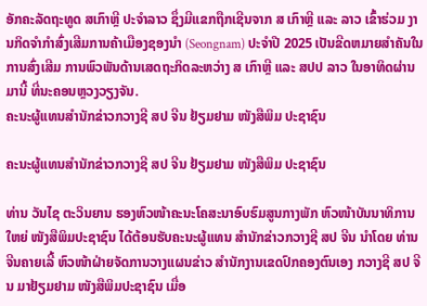ອັກຄະລັດຖະທູດ ສເກົາຫຼີ ປະຈຳລາວ ຊຶ່ງມີແຂກຖືກເຊີນຈາກ ສ ເກົາຫຼີ ແລະ ລາວ ເຂົ້າຮ່ວມ ງານກິດຈຳກຳສົ່ງເສີມການຄ້າເມືອງຊອງນຳ (Seongnam) ປະຈຳປີ 2025 ເປັນຂີດຫມາຍສຳຄັນໃນ ການສົ່ງເສີມ ການພົວພັນດ້ານເສດຖະກິດລະຫວ່າງ ສ ເກົາຫຼີ ແລະ ສປປ ລາວ ໃນອາທິດຜ່ານມານີ້ ທີ່ນະຄອນຫຼວງວຽງຈັນ.
ຄະນະຜູ້ແທນສຳນັກຂ່າວກວາງຊີ ສປ ຈີນ ຢ້ຽມຢາມ ໜັງສືພິມ ປະຊາຊົນ

ຄະນະຜູ້ແທນສຳນັກຂ່າວກວາງຊີ ສປ ຈີນ ຢ້ຽມຢາມ ໜັງສືພິມ ປະຊາຊົນ

ທ່ານ ວັນໄຊ ຕະວິນຍານ ຮອງຫົວໜ້າຄະນະໂຄສະນາອົບຮົມສູນກາງພັກ ຫົວໜ້າບັນນາທິການໃຫຍ່ ໜັງສືພິມປະຊາຊົນ ໄດ້ຕ້ອນຮັບຄະນະຜູ້ແທນ ສຳນັກຂ່າວກວາງຊີ ສປ ຈີນ ນຳໂດຍ ທ່ານ ຈີນຄາຍເລີ້ ຫົວໜ້າຝ່າຍຈັດການວາງແຜນຂ່າວ ສຳນັກງານເຂດປົກຄອງຕົນເອງ ກວາງຊີ ສປ ຈີນ ມາຢ້ຽມຢາມ ໜັງສືພິມປະຊາຊົນ ເມື່ອ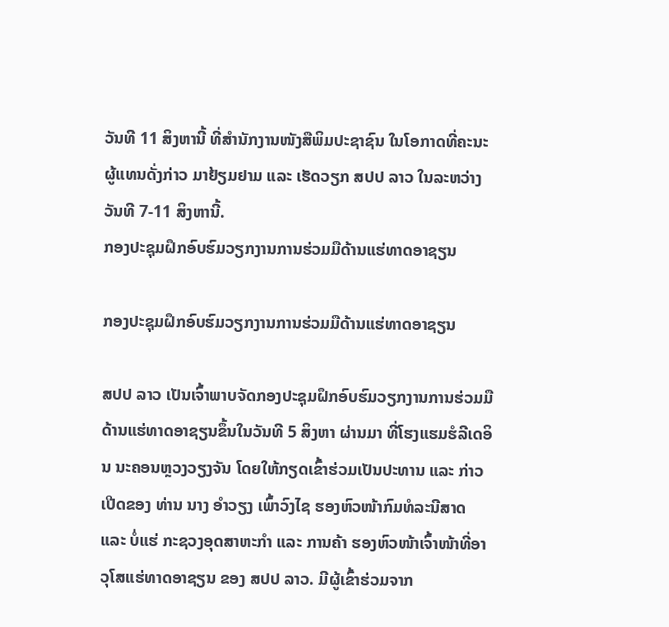ວັນທີ 11 ສິງຫານີ້ ທີ່ສຳນັກງານໜັງສືພິມປະຊາຊົນ ໃນໂອກາດທີ່ຄະນະຜູ້ແທນດັ່ງກ່າວ ມາຢ້ຽມຢາມ ແລະ ເຮັດວຽກ ສປປ ລາວ ໃນລະຫວ່າງວັນທີ 7-11 ສິງຫານີ້.
ກອງປະຊຸມຝຶກອົບຮົມວຽກງານການຮ່ວມມືດ້ານແຮ່ທາດອາຊຽນ

ກອງປະຊຸມຝຶກອົບຮົມວຽກງານການຮ່ວມມືດ້ານແຮ່ທາດອາຊຽນ

ສປປ ລາວ ເປັນເຈົ້າພາບຈັດກອງປະຊຸມຝຶກອົບຮົມວຽກງານການຮ່ວມມືດ້ານແຮ່ທາດອາຊຽນຂຶ້ນໃນວັນທີ 5 ສິງຫາ ຜ່ານມາ ທີ່ໂຮງແຮມຮໍລີເດອິນ ນະຄອນຫຼວງວຽງຈັນ ໂດຍໃຫ້ກຽດເຂົ້າຮ່ວມເປັນປະທານ ແລະ ກ່າວເປີດຂອງ ທ່ານ ນາງ ອໍາວຽງ ເພົ້າວົງໄຊ ຮອງຫົວໜ້າກົມທໍລະນີສາດ ແລະ ບໍ່ແຮ່ ກະຊວງອຸດສາຫະກໍາ ແລະ ການຄ້າ ຮອງຫົວໜ້າເຈົ້າໜ້າທີ່ອາວຸໂສແຮ່ທາດອາຊຽນ ຂອງ ສປປ ລາວ. ມີຜູ້ເຂົ້າຮ່ວມຈາກ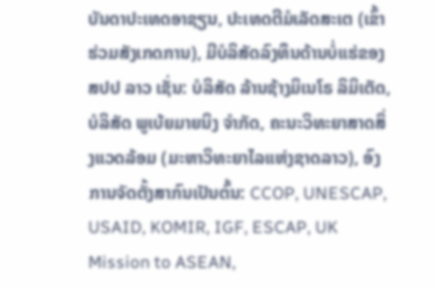ບັນດາປະເທດອາຊຽນ, ປະເທດຕີມໍເລັດສະເຕ (ເຂົ້າຮ່ວມສັງເກດການ), ມີບໍລິສັດລົງທຶນດ້ານບໍ່ແຮ່ຂອງ ສປປ ລາວ ເຊັ່ນ: ບໍລິສັດ ລ້ານຊ້າງມິເນໂຣ ລິມິເຕັດ, ບໍລິສັດ ພູເບ້ຍມາຍນິງ ຈໍາກັດ, ຄະນະວິທະຍາສາດສິ່ງແວດລ້ອມ (ມະຫາວິທະຍາໄລແຫ່ງຊາດລາວ), ອົງການຈັດຕັ້ງສາກົນເປັນຕົ້ນ: CCOP, UNESCAP, USAID, KOMIR, IGF, ESCAP, UK Mission to ASEAN,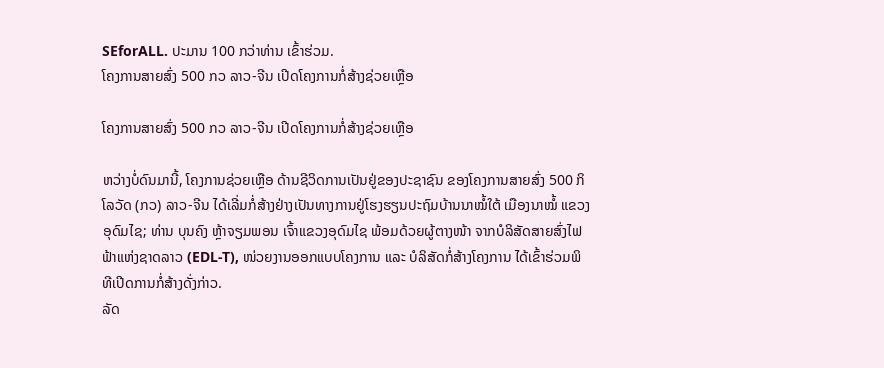SEforALL. ປະມານ 100 ກວ່າທ່ານ ເຂົ້າຮ່ວມ.
ໂຄງການສາຍສົ່ງ 500 ກວ ລາວ-ຈີນ ເປີດໂຄງການກໍ່ສ້າງຊ່ວຍເຫຼືອ

ໂຄງການສາຍສົ່ງ 500 ກວ ລາວ-ຈີນ ເປີດໂຄງການກໍ່ສ້າງຊ່ວຍເຫຼືອ

ຫວ່າງບໍ່ດົນມານີ້, ໂຄງການຊ່ວຍເຫຼືອ ດ້ານຊີວິດການເປັນຢູ່ຂອງປະຊາຊົນ ຂອງໂຄງການສາຍສົ່ງ 500 ກິໂລວັດ (ກວ) ລາວ-ຈີນ ໄດ້ເລີ່ມກໍ່ສ້າງຢ່າງເປັນທາງການຢູ່ໂຮງຮຽນປະຖົມບ້ານນາໝໍ້ໃຕ້ ເມືອງນາໝໍ້ ແຂວງອຸດົມໄຊ; ທ່ານ ບຸນຄົງ ຫຼ້າຈຽມພອນ ເຈົ້າແຂວງອຸດົມໄຊ ພ້ອມດ້ວຍຜູ້ຕາງໜ້າ ຈາກບໍລິສັດສາຍສົ່ງໄຟຟ້າແຫ່ງຊາດລາວ (EDL-T), ໜ່ວຍງານອອກແບບໂຄງການ ແລະ ບໍລິສັດກໍ່ສ້າງໂຄງການ ໄດ້ເຂົ້າຮ່ວມພິທີເປີດການກໍ່ສ້າງດັ່ງກ່າວ.
ລັດ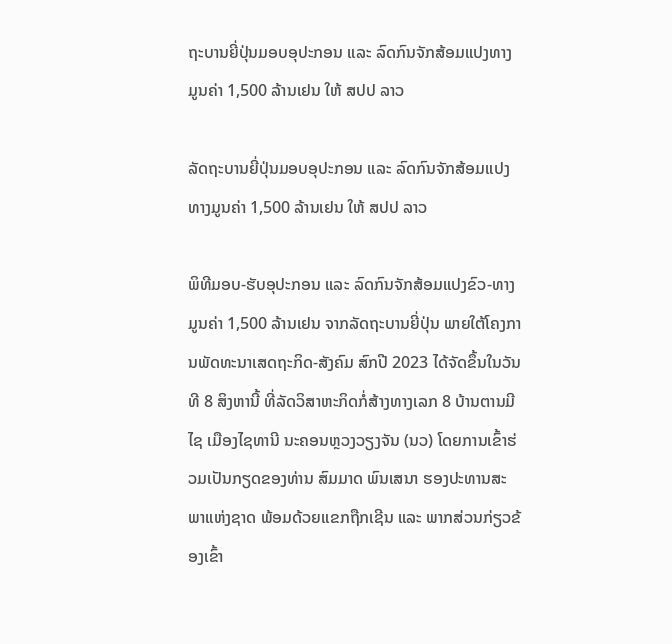ຖະບານຍີ່ປຸ່ນມອບອຸປະກອນ ແລະ ລົດກົນຈັກສ້ອມແປງທາງມູນຄ່າ 1,500 ລ້ານເຢນ ໃຫ້ ສປປ ລາວ

ລັດຖະບານຍີ່ປຸ່ນມອບອຸປະກອນ ແລະ ລົດກົນຈັກສ້ອມແປງທາງມູນຄ່າ 1,500 ລ້ານເຢນ ໃຫ້ ສປປ ລາວ

ພິທີມອບ-ຮັບອຸປະກອນ ແລະ ລົດກົນຈັກສ້ອມແປງຂົວ-ທາງມູນຄ່າ 1,500 ລ້ານເຢນ ຈາກລັດຖະບານຍີ່ປຸ່ນ ພາຍໃຕ້ໂຄງການພັດທະນາເສດຖະກິດ-ສັງຄົມ ສົກປີ 2023 ໄດ້ຈັດຂຶ້ນໃນວັນທີ 8 ສິງຫານີ້ ທີ່ລັດວິສາຫະກິດກໍ່ສ້າງທາງເລກ 8 ບ້ານຕານມີໄຊ ເມືອງໄຊທານີ ນະຄອນຫຼວງວຽງຈັນ (ນວ) ໂດຍການເຂົ້າຮ່ວມເປັນກຽດຂອງທ່ານ ສົມມາດ ພົນເສນາ ຮອງປະທານສະພາແຫ່ງຊາດ ພ້ອມດ້ວຍແຂກຖືກເຊີນ ແລະ ພາກສ່ວນກ່ຽວຂ້ອງເຂົ້າ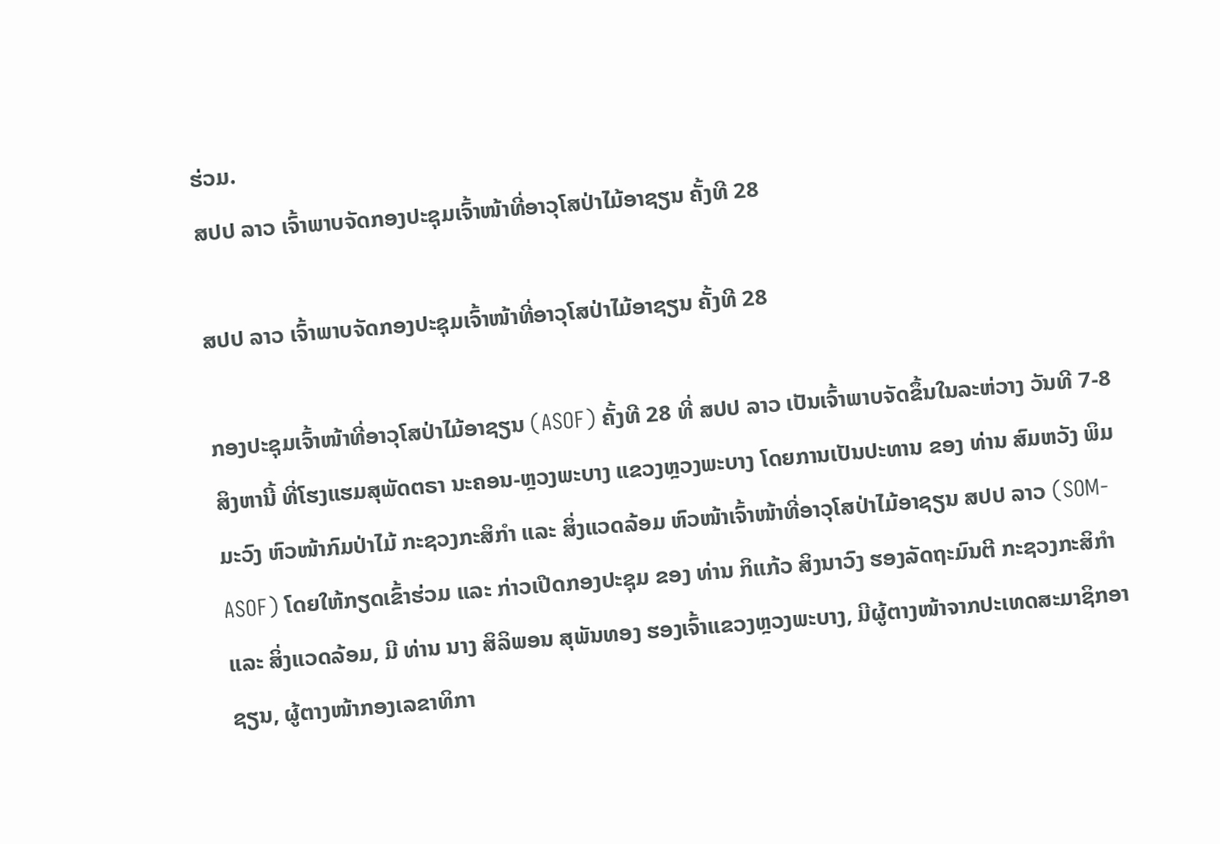ຮ່ວມ.
ສປປ ລາວ ເຈົ້າພາບຈັດກອງປະຊຸມເຈົ້າໜ້າທີ່ອາວຸໂສປ່າໄມ້ອາຊຽນ ຄັ້ງທີ 28

ສປປ ລາວ ເຈົ້າພາບຈັດກອງປະຊຸມເຈົ້າໜ້າທີ່ອາວຸໂສປ່າໄມ້ອາຊຽນ ຄັ້ງທີ 28

ກອງປະຊຸມເຈົ້າໜ້າທີ່ອາວຸໂສປ່າໄມ້ອາຊຽນ (ASOF) ຄັ້ງທີ 28 ທີ່ ສປປ ລາວ ເປັນເຈົ້າພາບຈັດຂຶ້ນໃນລະຫ່ວາງ ວັນທີ 7-8 ສິງຫານີ້ ທີ່ໂຮງແຮມສຸພັດຕຣາ ນະຄອນ-ຫຼວງພະບາງ ແຂວງຫຼວງພະບາງ ໂດຍການເປັນປະທານ ຂອງ ທ່ານ ສົມຫວັງ ພິມມະວົງ ຫົວໜ້າກົມປ່າໄມ້ ກະຊວງກະສິກໍາ ແລະ ສິ່ງແວດລ້ອມ ຫົວໜ້າເຈົ້າໜ້າທີ່ອາວຸໂສປ່າໄມ້ອາຊຽນ ສປປ ລາວ (SOM-ASOF) ໂດຍໃຫ້ກຽດເຂົ້າຮ່ວມ ແລະ ກ່າວເປີດກອງປະຊຸມ ຂອງ ທ່ານ ກິແກ້ວ ສິງນາວົງ ຮອງລັດຖະມົນຕີ ກະຊວງກະສິກຳ ແລະ ສິ່ງແວດລ້ອມ, ມີ ທ່ານ ນາງ ສິລິພອນ ສຸພັນທອງ ຮອງເຈົ້າແຂວງຫຼວງພະບາງ, ມີຜູ້ຕາງໜ້າຈາກປະເທດສະມາຊິກອາຊຽນ, ຜູ້ຕາງໜ້າກອງເລຂາທິກາ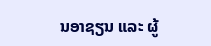ນອາຊຽນ ແລະ ຜູ້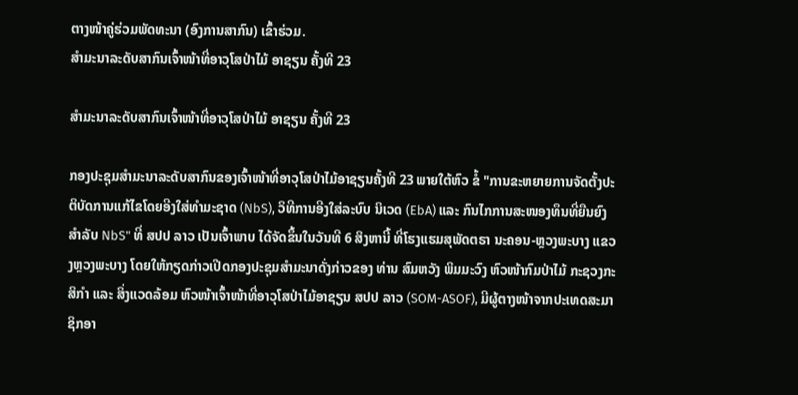ຕາງໜ້າຄູ່ຮ່ວມພັດທະນາ (ອົງການສາກົນ) ເຂົ້າຮ່ວມ.
ສໍາມະນາລະດັບສາກົນເຈົ້າໜ້າທີ່ອາວຸໂສປ່າໄມ້ ອາຊຽນ ຄັ້ງທີ 23

ສໍາມະນາລະດັບສາກົນເຈົ້າໜ້າທີ່ອາວຸໂສປ່າໄມ້ ອາຊຽນ ຄັ້ງທີ 23

ກອງປະຊຸມສໍາມະນາລະດັບສາກົນຂອງເຈົ້າໜ້າທີ່ອາວຸໂສປ່າໄມ້ອາຊຽນຄັ້ງທີ 23 ພາຍໃຕ້ຫົວ ຂໍ້ "ການຂະຫຍາຍການຈັດຕັ້ງປະຕິບັດການແກ້ໄຂໂດຍອີງໃສ່ທໍາມະຊາດ (NbS), ວິທີການອີງໃສ່ລະບົບ ນິເວດ (EbA) ແລະ ກົນໄກການສະໜອງທຶນທີ່ຍືນຍົງສໍາລັບ NbS" ທີ່ ສປປ ລາວ ເປັນເຈົ້າພາບ ໄດ້ຈັດຂຶ້ນໃນວັນທີ 6 ສິງຫານີ້ ທີ່ໂຮງແຮມສຸພັດຕຣາ ນະຄອນ-ຫຼວງພະບາງ ແຂວງຫຼວງພະບາງ ໂດຍໃຫ້ກຽດກ່າວເປີດກອງປະຊຸມສຳມະນາດັ່ງກ່າວຂອງ ທ່ານ ສົມຫວັງ ພິມມະວົງ ຫົວໜ້າກົມປ່າໄມ້ ກະຊວງກະສິກໍາ ແລະ ສິ່ງແວດລ້ອມ ຫົວໜ້າເຈົ້າໜ້າທີ່ອາວຸໂສປ່າໄມ້ອາຊຽນ ສປປ ລາວ (SOM-ASOF), ມີຜູ້ຕາງໜ້າຈາກປະເທດສະມາຊິກອາ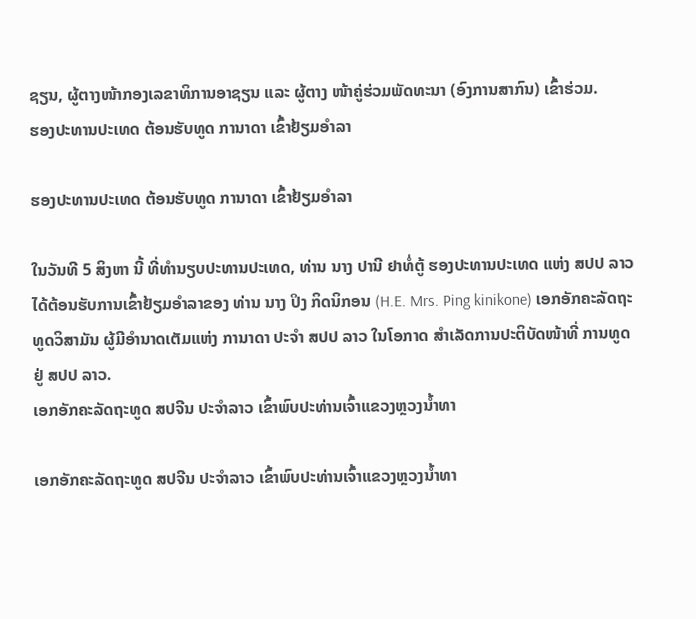ຊຽນ, ຜູ້ຕາງໜ້າກອງເລຂາທິການອາຊຽນ ແລະ ຜູ້ຕາງ ໜ້າຄູ່ຮ່ວມພັດທະນາ (ອົງການສາກົນ) ເຂົ້າຮ່ວມ.
ຮອງປະທານປະເທດ ຕ້ອນຮັບທູດ ການາດາ ເຂົ້າຢ້ຽມອຳລາ

ຮອງປະທານປະເທດ ຕ້ອນຮັບທູດ ການາດາ ເຂົ້າຢ້ຽມອຳລາ

ໃນວັນທີ 5 ສິງຫາ ນີ້ ທີ່ທຳນຽບປະທານປະເທດ, ທ່ານ ນາງ ປານີ ຢາທໍ່ຕູ້ ຮອງປະທານປະເທດ ແຫ່ງ ສປປ ລາວ ໄດ້ຕ້ອນຮັບການເຂົ້າຢ້ຽມອຳລາຂອງ ທ່ານ ນາງ ປິງ ກິດນິກອນ (H.E. Mrs. Ping kinikone) ເອກອັກຄະລັດຖະທູດວິສາມັນ ຜູ້ມີອຳນາດເຕັມແຫ່ງ ການາດາ ປະຈຳ ສປປ ລາວ ໃນໂອກາດ ສຳເລັດການປະຕິບັດໜ້າທີ່ ການທູດ ຢູ່ ສປປ ລາວ.
ເອກອັກຄະລັດຖະທູດ ສປຈີນ ປະຈຳລາວ ເຂົ້າພົບປະທ່ານເຈົ້າແຂວງຫຼວງນໍ້າທາ

ເອກອັກຄະລັດຖະທູດ ສປຈີນ ປະຈຳລາວ ເຂົ້າພົບປະທ່ານເຈົ້າແຂວງຫຼວງນໍ້າທາ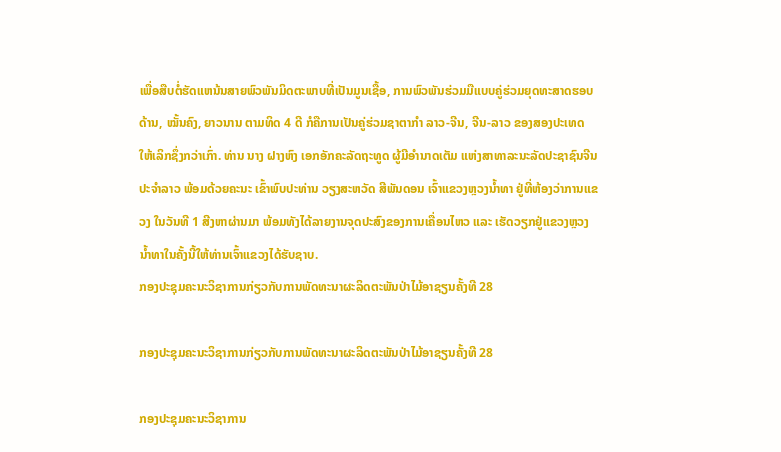ເພື່ອສືບຕໍ່ຮັດແຫນ້ນສາຍພົວພັນມິດຕະພາບທີ່ເປັນມູນເຊື້ອ, ການພົວພັນຮ່ວມມືແບບຄູ່ຮ່ວມຍຸດທະສາດຮອບດ້ານ, ໝັ້ນຄົງ, ຍາວນານ ຕາມທິດ 4 ດີ ກໍຄືການເປັນຄູ່ຮ່ວມຊາຕາກຳ ລາວ-ຈີນ, ຈີນ-ລາວ ຂອງສອງປະເທດ ໃຫ້ເລິກຊຶ່ງກວ່າເກົ່າ. ທ່ານ ນາງ ຝາງຫົງ ເອກອັກຄະລັດຖະທູດ ຜູ້ມີອຳນາດເຕັມ ແຫ່ງສາທາລະນະລັດປະຊາຊົນຈີນ ປະຈຳລາວ ພ້ອມດ້ວຍຄະນະ ເຂົ້າພົບປະທ່ານ ວຽງສະຫວັດ ສີພັນດອນ ເຈົ້າແຂວງຫຼວງນໍ້າທາ ຢູ່ທີ່ຫ້ອງວ່າການແຂວງ ໃນວັນທີ 1 ສີງຫາຜ່ານມາ ພ້ອມທັງໄດ້ລາຍງານຈຸດປະສົງຂອງການເຄື່ອນໄຫວ ແລະ ເຮັດວຽກຢູ່ແຂວງຫຼວງນໍ້າທາໃນຄັ້ງນີ້ໃຫ້ທ່ານເຈົ້າແຂວງໄດ້ຮັບຊາບ.
ກອງປະຊຸມຄະນະວິຊາການກ່ຽວກັບການພັດທະນາຜະລິດຕະພັນປ່າໄມ້ອາຊຽນຄັ້ງທີ 28

ກອງປະຊຸມຄະນະວິຊາການກ່ຽວກັບການພັດທະນາຜະລິດຕະພັນປ່າໄມ້ອາຊຽນຄັ້ງທີ 28

ກອງປະຊຸມຄະນະວິຊາການ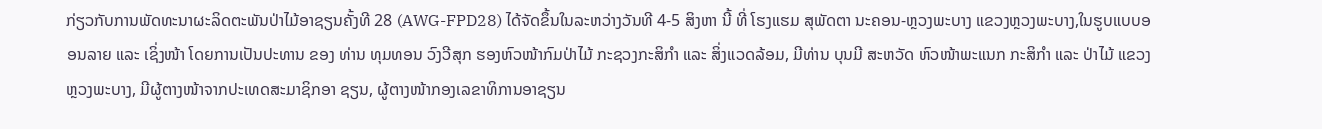ກ່ຽວກັບການພັດທະນາຜະລິດຕະພັນປ່າໄມ້ອາຊຽນຄັ້ງທີ 28 (AWG-FPD28) ໄດ້ຈັດຂຶ້ນໃນລະຫວ່າງວັນທີ 4-5 ສິງຫາ ນີ້ ທີ່ ໂຮງແຮມ ສຸພັດຕາ ນະຄອນ-ຫຼວງພະບາງ ແຂວງຫຼວງພະບາງ,ໃນຮູບແບບອອນລາຍ ແລະ ເຊິ່ງໜ້າ ໂດຍການເປັນປະທານ ຂອງ ທ່ານ ທຸມທອນ ວົງວີສຸກ ຮອງຫົວໜ້າກົມປ່າໄມ້ ກະຊວງກະສິກຳ ແລະ ສິ່ງແວດລ້ອມ, ມີທ່ານ ບຸນມີ ສະຫວັດ ຫົວໜ້າພະແນກ ກະສິກໍາ ແລະ ປ່າໄມ້ ແຂວງຫຼວງພະບາງ, ມີຜູ້ຕາງໜ້າຈາກປະເທດສະມາຊິກອາ ຊຽນ, ຜູ້ຕາງໜ້າກອງເລຂາທິການອາຊຽນ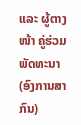ແລະ ຜູ້ຕາງໜ້າ ຄູ່ຮ່ວມພັດທະນາ (ອົງການສາກົນ)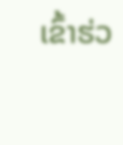ເຂົ້າຮ່ວ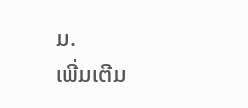ມ.
ເພີ່ມເຕີມ